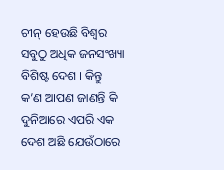ଚୀନ୍ ହେଉଛି ବିଶ୍ୱର ସବୁଠୁ ଅଧିକ ଜନସଂଖ୍ୟା ବିଶିଷ୍ଟ ଦେଶ । କିନ୍ତୁ କ’ଣ ଆପଣ ଜାଣନ୍ତି କି ଦୁନିଆରେ ଏପରି ଏକ ଦେଶ ଅଛି ଯେଉଁଠାରେ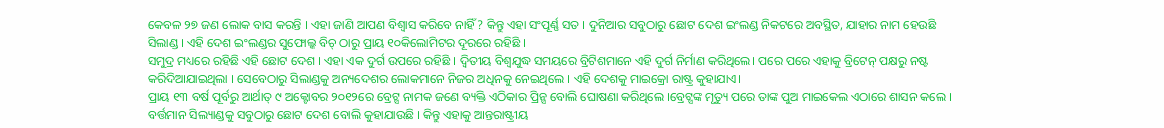କେବଳ ୨୭ ଜଣ ଲୋକ ବାସ କରନ୍ତି । ଏହା ଜାଣି ଆପଣ ବିଶ୍ୱାସ କରିବେ ନାହିଁ? କିନ୍ତୁ ଏହା ସଂପୂର୍ଣ୍ଣ ସତ । ଦୁନିଆର ସବୁଠାରୁ ଛୋଟ ଦେଶ ଇଂଲଣ୍ଡ ନିକଟରେ ଅବସ୍ଥିତ, ଯାହାର ନାମ ହେଉଛି ସିଲାଣ୍ଡ । ଏହି ଦେଶ ଇଂଲଣ୍ଡର ସୁଫୋଲ୍କ ବିଚ୍ ଠାରୁ ପ୍ରାୟ ୧୦କିଲୋମିଟର ଦୂରରେ ରହିଛି ।
ସମୁଦ୍ର ମଧ୍ୟରେ ରହିଛି ଏହି ଛୋଟ ଦେଶ । ଏହା ଏକ ଦୁର୍ଗ ଉପରେ ରହିଛି । ଦ୍ୱିତୀୟ ବିଶ୍ୱଯୁଦ୍ଧ ସମୟରେ ବ୍ରିଟିଶମାନେ ଏହି ଦୁର୍ଗ ନିର୍ମାଣ କରିଥିଲେ। ପରେ ପରେ ଏହାକୁ ବ୍ରିଟେନ୍ ପକ୍ଷରୁ ନଷ୍ଟ କରିଦିଆଯାଇଥିଲା । ସେବେଠାରୁ ସିଲାଣ୍ଡକୁ ଅନ୍ୟଦେଶର ଲୋକମାନେ ନିଜର ଅଧିନକୁ ନେଇଥିଲେ । ଏହି ଦେଶକୁ ମାଇକ୍ରୋ ରାଷ୍ଟ୍ର କୁହାଯାଏ।
ପ୍ରାୟ ୧୩ ବର୍ଷ ପୂର୍ବରୁ ଆର୍ଥାତ୍ ୯ ଅକ୍ଟୋବର ୨୦୧୨ରେ ବ୍ରେଟ୍ସ ନାମକ ଜଣେ ବ୍ୟକ୍ତି ଏଠିକାର ପ୍ରିନ୍ସ ବୋଲି ଘୋଷଣା କରିଥିଲେ ।ବ୍ରେଟ୍ସଙ୍କ ମୃତ୍ୟୁ ପରେ ତାଙ୍କ ପୁଅ ମାଇକେଲ ଏଠାରେ ଶାସନ କଲେ । ବର୍ତ୍ତମାନ ସିଲ୍ୟାଣ୍ଡକୁ ସବୁଠାରୁ ଛୋଟ ଦେଶ ବୋଲି କୁହାଯାଉଛି । କିନ୍ତୁ ଏହାକୁ ଆନ୍ତରାଷ୍ଟ୍ରୀୟ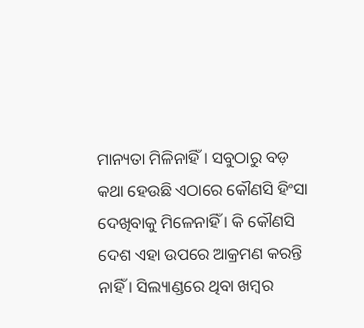ମାନ୍ୟତା ମିଳିନାହିଁ । ସବୁଠାରୁ ବଡ଼ କଥା ହେଉଛି ଏଠାରେ କୌଣସି ହିଂସା ଦେଖିବାକୁ ମିଳେନାହିଁ । କି କୌଣସି ଦେଶ ଏହା ଉପରେ ଆକ୍ରମଣ କରନ୍ତି ନାହିଁ । ସିଲ୍ୟାଣ୍ଡରେ ଥିବା ଖମ୍ବର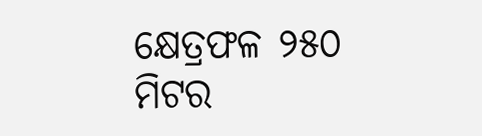କ୍ଷେତ୍ରଫଳ ୨୫୦ ମିଟର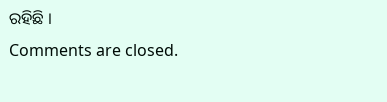ରହିଛି ।
Comments are closed.